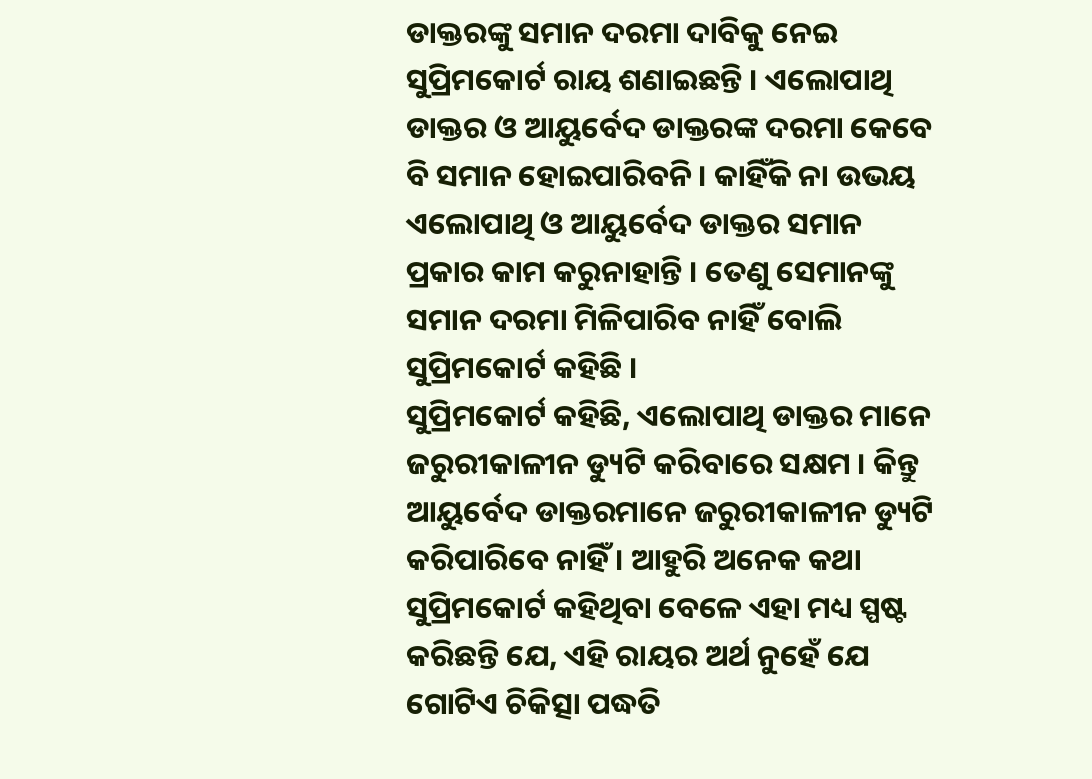ଡାକ୍ତରଙ୍କୁ ସମାନ ଦରମା ଦାବିକୁ ନେଇ ସୁପ୍ରିମକୋର୍ଟ ରାୟ ଶଣାଇଛନ୍ତି । ଏଲୋପାଥି ଡାକ୍ତର ଓ ଆୟୁର୍ବେଦ ଡାକ୍ତରଙ୍କ ଦରମା କେବେ ବି ସମାନ ହୋଇପାରିବନି । କାହିଁକି ନା ଉଭୟ ଏଲୋପାଥି ଓ ଆୟୁର୍ବେଦ ଡାକ୍ତର ସମାନ ପ୍ରକାର କାମ କରୁନାହାନ୍ତି । ତେଣୁ ସେମାନଙ୍କୁ ସମାନ ଦରମା ମିଳିପାରିବ ନାହିଁ ବୋଲି ସୁପ୍ରିମକୋର୍ଟ କହିଛି ।
ସୁପ୍ରିମକୋର୍ଟ କହିଛି, ଏଲୋପାଥି ଡାକ୍ତର ମାନେ ଜରୁରୀକାଳୀନ ଡ୍ୟୁଟି କରିବାରେ ସକ୍ଷମ । କିନ୍ତୁ ଆୟୁର୍ବେଦ ଡାକ୍ତରମାନେ ଜରୁରୀକାଳୀନ ଡ୍ୟୁଟି କରିପାରିବେ ନାହିଁ । ଆହୁରି ଅନେକ କଥା ସୁପ୍ରିମକୋର୍ଟ କହିଥିବା ବେଳେ ଏହା ମଧ୍ୟ ସ୍ପଷ୍ଟ କରିଛନ୍ତି ଯେ, ଏହି ରାୟର ଅର୍ଥ ନୁହେଁ ଯେ ଗୋଟିଏ ଚିକିତ୍ସା ପଦ୍ଧତି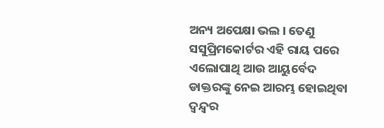ଅନ୍ୟ ଅପେକ୍ଷା ଭଲ । ତେଣୁ ସସୁପ୍ରିମକୋର୍ଟର ଏହି ରାୟ ପରେ ଏଲୋପାଥି ଆଉ ଆୟୁର୍ବେଦ ଡାକ୍ତରଙ୍କୁ ନେଇ ଆରମ୍ଭ ହୋଇଥିବା ଦ୍ବନ୍ଦ୍ବର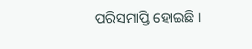ପରିସମାପ୍ତି ହୋଇଛି ।